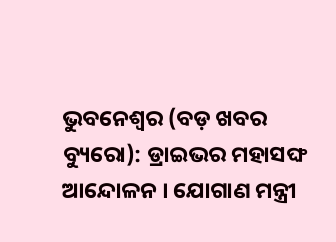ଭୁବନେଶ୍ୱର (ବଡ଼ ଖବର ବ୍ୟୁରୋ): ଡ୍ରାଇଭର ମହାସଙ୍ଘ ଆନ୍ଦୋଳନ । ଯୋଗାଣ ମନ୍ତ୍ରୀ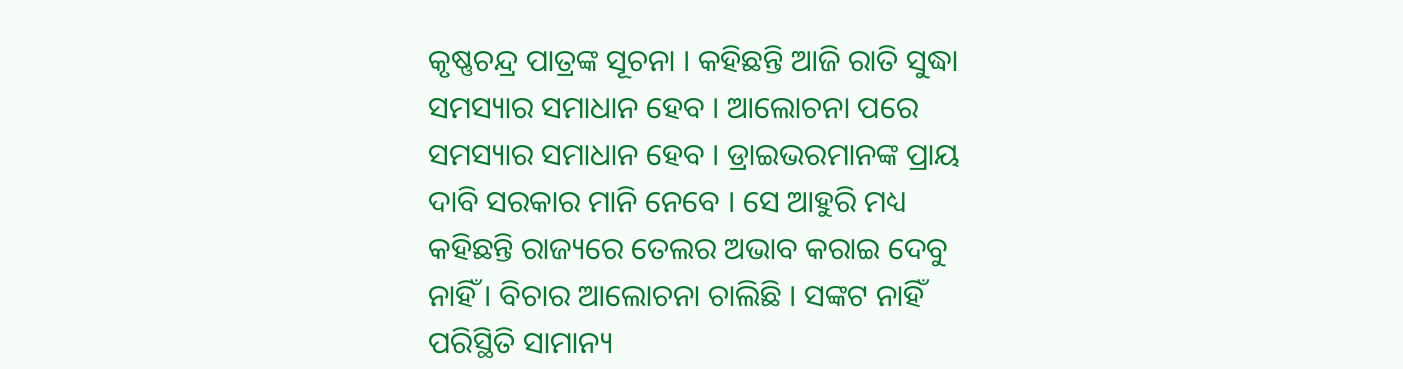କୃଷ୍ଣଚନ୍ଦ୍ର ପାତ୍ରଙ୍କ ସୂଚନା । କହିଛନ୍ତି ଆଜି ରାତି ସୁଦ୍ଧା ସମସ୍ୟାର ସମାଧାନ ହେବ । ଆଲୋଚନା ପରେ ସମସ୍ୟାର ସମାଧାନ ହେବ । ଡ୍ରାଇଭରମାନଙ୍କ ପ୍ରାୟ ଦାବି ସରକାର ମାନି ନେବେ । ସେ ଆହୁରି ମଧ୍ୟ କହିଛନ୍ତି ରାଜ୍ୟରେ ତେଲର ଅଭାବ କରାଇ ଦେବୁ ନାହିଁ । ବିଚାର ଆଲୋଚନା ଚାଲିଛି । ସଙ୍କଟ ନାହିଁ ପରିସ୍ଥିତି ସାମାନ୍ୟ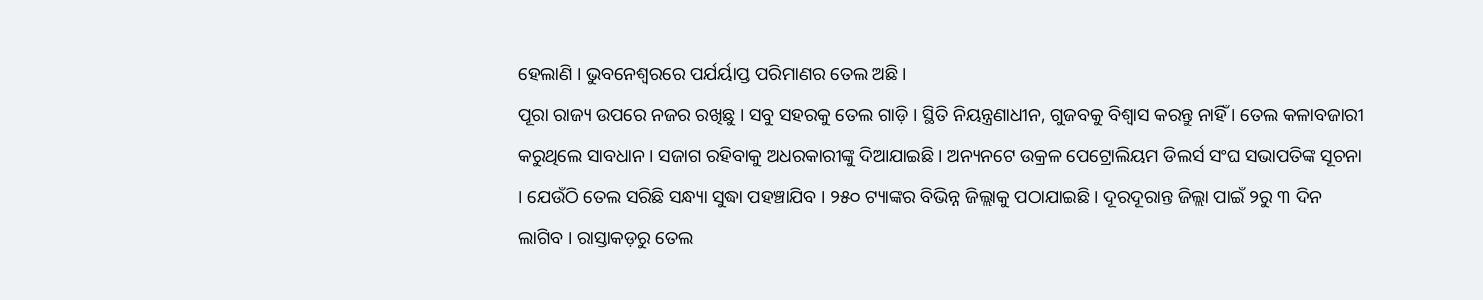ହେଲାଣି । ଭୁବନେଶ୍ୱରରେ ପର୍ଯର୍ୟାପ୍ତ ପରିମାଣର ତେଲ ଅଛି ।
ପୂରା ରାଜ୍ୟ ଉପରେ ନଜର ରଖିଛୁ । ସବୁ ସହରକୁ ତେଲ ଗାଡ଼ି । ସ୍ଥିତି ନିୟନ୍ତ୍ରଣାଧୀନ, ଗୁଜବକୁ ବିଶ୍ୱାସ କରନ୍ତୁ ନାହିଁ । ତେଲ କଳାବଜାରୀ କରୁଥିଲେ ସାବଧାନ । ସଜାଗ ରହିବାକୁ ଅଧରକାରୀଙ୍କୁ ଦିଆଯାଇଛି । ଅନ୍ୟନଟେ ଉକ୍ରଳ ପେଟ୍ରୋଲିୟମ ଡିଲର୍ସ ସଂଘ ସଭାପତିଙ୍କ ସୂଚନା । ଯେଉଁଠି ତେଲ ସରିଛି ସନ୍ଧ୍ୟା ସୁଦ୍ଧା ପହଞ୍ଚାଯିବ । ୨୫୦ ଟ୍ୟାଙ୍କର ବିଭିନ୍ନ ଜିଲ୍ଲାକୁ ପଠାଯାଇଛି । ଦୂରଦୂରାନ୍ତ ଜିଲ୍ଲା ପାଇଁ ୨ରୁ ୩ ଦିନ ଲାଗିବ । ରାସ୍ତାକଡ଼ରୁ ତେଲ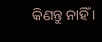କିଣନ୍ତୁ ନାହିଁ ।